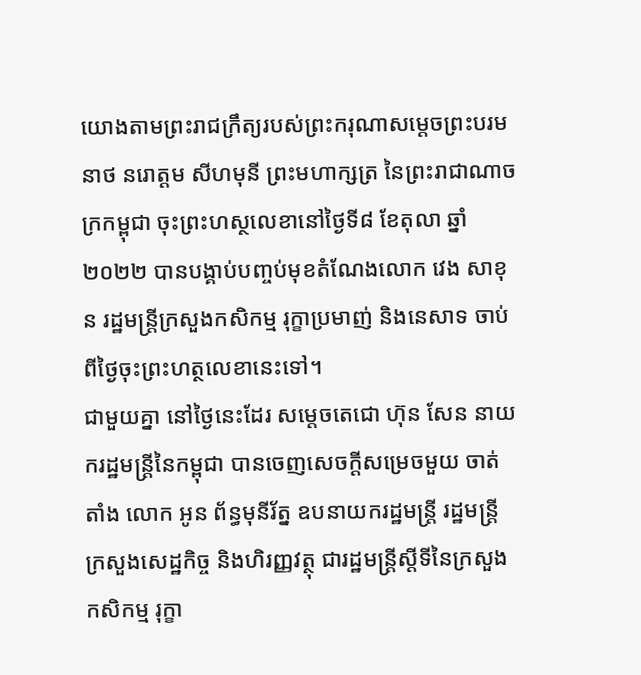យោងតាមព្រះរាជក្រឹត្យរបស់ព្រះករុណាសម្តេចព្រះបរមនាថ នរោត្តម សីហមុនី ព្រះមហាក្សត្រ នៃព្រះរាជាណាចក្រកម្ពុជា ចុះព្រះហស្ថលេខានៅថ្ងៃទី៨ ខែតុលា ឆ្នាំ២០២២ បានបង្គាប់បញ្ចប់មុខតំណែងលោក វេង សាខុន រដ្ឋមន្រ្តីក្រសួងកសិកម្ម រុក្ខាប្រមាញ់ និងនេសាទ ចាប់ពីថ្ងៃចុះព្រះហត្ថលេខានេះទៅ។
ជាមួយគ្នា នៅថ្ងៃនេះដែរ សម្តេចតេជោ ហ៊ុន សែន នាយករដ្ឋមន្ត្រីនៃកម្ពុជា បានចេញសេចក្តីសម្រេចមួយ ចាត់តាំង លោក អូន ព័ន្ធមុនីរ័ត្ន ឧបនាយករដ្ឋមន្ត្រី រដ្ឋមន្ត្រី ក្រសួងសេដ្ឋកិច្ច និងហិរញ្ញវត្ថុ ជារដ្ឋមន្ត្រីស្តីទីនៃក្រសួងកសិកម្ម រុក្ខា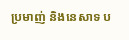ប្រមាញ់ និងនេសាទ ប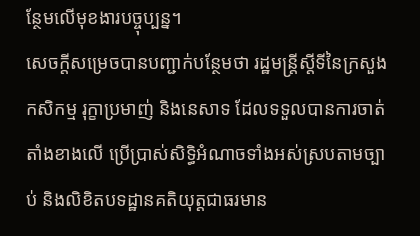ន្ថែមលើមុខងារបច្ចុប្បន្ន។
សេចក្តីសម្រេចបានបញ្ជាក់បន្ថែមថា រដ្ឋមន្ត្រីស្តីទីនៃក្រសួងកសិកម្ម រុក្ខាប្រមាញ់ និងនេសាទ ដែលទទួលបានការចាត់តាំងខាងលើ ប្រើប្រាស់សិទ្ធិអំណាចទាំងអស់ស្របតាមច្បាប់ និងលិខិតបទដ្ឋានគតិយុត្តជាធរមាន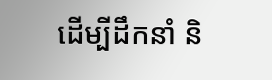ដើម្បីដឹកនាំ និ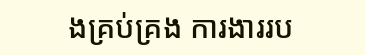ងគ្រប់គ្រង ការងាររប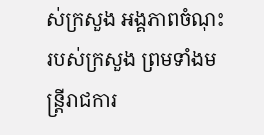ស់ក្រសួង អង្គភាពចំណុះរបស់ក្រសួង ព្រមទាំងមន្ដ្រីរាជការ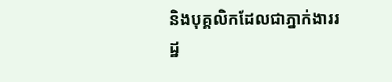និងបុគ្គលិកដែលជាភ្នាក់ងាររដ្ឋ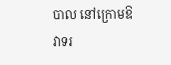បាល នៅក្រោមឱវាទរ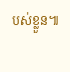បស់ខ្លួន៕